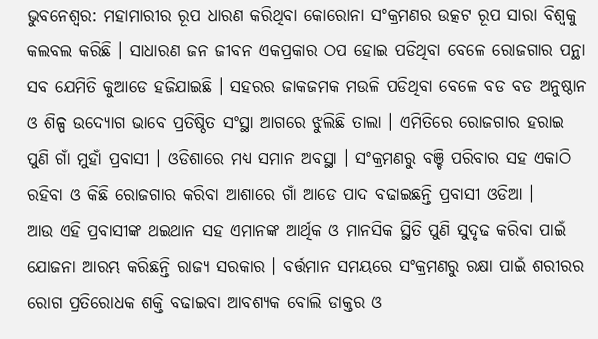ଭୁବନେଶ୍ବର: ମହାମାରୀର ରୂପ ଧାରଣ କରିଥିବା କୋରୋନା ସଂକ୍ରମଣର ଉତ୍କଟ ରୂପ ସାରା ବିଶ୍ବକୁ କଲବଲ କରିଛି । ସାଧାରଣ ଜନ ଜୀବନ ଏକପ୍ରକାର ଠପ ହୋଇ ପଡିଥିବା ବେଳେ ରୋଜଗାର ପନ୍ଥା ସବ ଯେମିତି କୁଆଡେ ହଜିଯାଇଛି । ସହରର ଜାକଜମକ ମଉଳି ପଡିଥିବା ବେଳେ ବଡ ବଡ ଅନୁଷ୍ଠାନ ଓ ଶିଳ୍ପ ଉଦ୍ୟୋଗ ଭାବେ ପ୍ରତିଷ୍ଠିତ ସଂସ୍ଥା ଆଗରେ ଝୁଲିଛି ତାଲା । ଏମିତିରେ ରୋଜଗାର ହରାଇ ପୁଣି ଗାଁ ମୁହାଁ ପ୍ରବାସୀ । ଓଡିଶାରେ ମଧ୍ୟ ସମାନ ଅବସ୍ଥା । ସଂକ୍ରମଣରୁ ବଞ୍ଚି ପରିବାର ସହ ଏକାଠି ରହିବା ଓ କିଛି ରୋଜଗାର କରିବା ଆଶାରେ ଗାଁ ଆଡେ ପାଦ ବଢାଇଛନ୍ତି ପ୍ରବାସୀ ଓଡିଆ ।
ଆଉ ଏହି ପ୍ରବାସୀଙ୍କ ଥଇଥାନ ସହ ଏମାନଙ୍କ ଆର୍ଥିକ ଓ ମାନସିକ ସ୍ଥିତି ପୁଣି ସୁଦୃଢ କରିବା ପାଇଁ ଯୋଜନା ଆରମ୍ଭ କରିଛନ୍ତି ରାଜ୍ୟ ସରକାର । ବର୍ତ୍ତମାନ ସମୟରେ ସଂକ୍ରମଣରୁ ରକ୍ଷା ପାଇଁ ଶରୀରର ରୋଗ ପ୍ରତିରୋଧକ ଶକ୍ତି ବଢାଇବା ଆବଶ୍ୟକ ବୋଲି ଡାକ୍ତର ଓ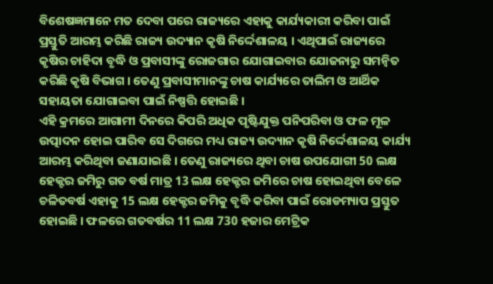ବିଶେଷଜ୍ଞମାନେ ମତ ଦେବା ପରେ ରାଜ୍ୟରେ ଏହାକୁ କାର୍ଯ୍ୟକାରୀ କରିବା ପାଇଁ ପ୍ରସ୍ତୁତି ଆରମ୍ଭ କରିଛି ରାଜ୍ୟ ଉଦ୍ୟାନ କୃଷି ନିର୍ଦ୍ଦେଶାଳୟ । ଏଥିପାଇଁ ରାଜ୍ୟରେ କୃଷିର ଚାହିଦା ବୃଦ୍ଧି ଓ ପ୍ରବାସୀଙ୍କୁ ରୋଜଗାର ଯୋଗାଇବାର ଯୋଜନାରୁ ସମନ୍ବିତ କରିଛି କୃଷି ବିଭାଗ । ତେଣୁ ପ୍ରବାସୀମାନଙ୍କୁ ଚାଷ କାର୍ଯ୍ୟରେ ତାଲିମ ଓ ଆର୍ଥିକ ସହାୟତା ଯୋଗାଇବା ପାଇଁ ନିଷ୍ପତ୍ତି ହୋଇଛି ।
ଏହି କ୍ରମରେ ଆଗାମୀ ଦିନରେ କିପରି ଅଧିକ ପୃଷ୍ଟିଯୁକ୍ତ ପନିପରିବା ଓ ଫଳ ମୂଳ ଉତ୍ପାଦନ ହୋଇ ପାରିବ ସେ ଦିଗରେ ମଧ୍ୟ ରାଜ୍ୟ ଉଦ୍ୟାନ କୃଷି ନିର୍ଦ୍ଦେଶାଳୟ କାର୍ଯ୍ୟ ଆରମ୍ଭ କରିଥିବା ଜଣାଯାଇଛି । ତେଣୁ ରାଜ୍ୟରେ ଥିବା ଚାଷ ଉପଯୋଗୀ 50 ଲକ୍ଷ ହେକ୍ଟର ଜମିରୁ ଗତ ବର୍ଷ ମାତ୍ର 13 ଲକ୍ଷ ହେକ୍ଟର ଜମିରେ ଚାଷ ହୋଇଥିବା ବେଳେ ଚଳିତବର୍ଷ ଏହାକୁ 15 ଲକ୍ଷ ହେକ୍ଟର ଜମିକୁ ବୃଦ୍ଧି କରିବା ପାଇଁ ରୋଡମ୍ୟାପ ପ୍ରସ୍ତୁତ ହୋଇଛି । ଫଳରେ ଗତବର୍ଷର 11 ଲକ୍ଷ 730 ହଜାର ମେଟ୍ରିକ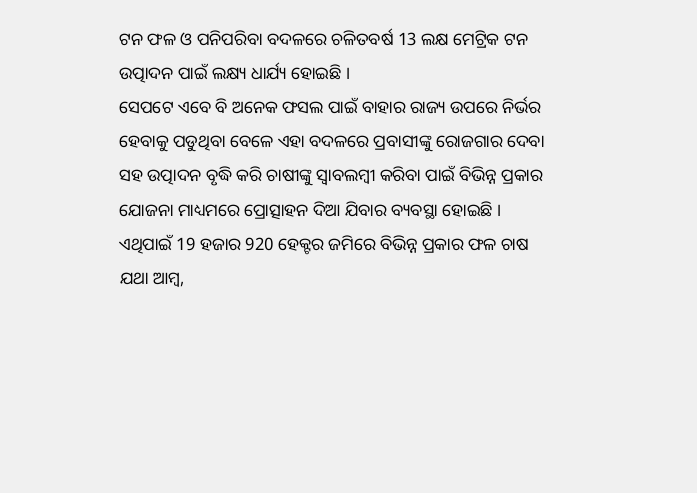ଟନ ଫଳ ଓ ପନିପରିବା ବଦଳରେ ଚଳିତବର୍ଷ 13 ଲକ୍ଷ ମେଟ୍ରିକ ଟନ ଉତ୍ପାଦନ ପାଇଁ ଲକ୍ଷ୍ୟ ଧାର୍ଯ୍ୟ ହୋଇଛି ।
ସେପଟେ ଏବେ ବି ଅନେକ ଫସଲ ପାଇଁ ବାହାର ରାଜ୍ୟ ଉପରେ ନିର୍ଭର ହେବାକୁ ପଡୁଥିବା ବେଳେ ଏହା ବଦଳରେ ପ୍ରବାସୀଙ୍କୁ ରୋଜଗାର ଦେବା ସହ ଉତ୍ପାଦନ ବୃଦ୍ଧି କରି ଚାଷୀଙ୍କୁ ସ୍ବାବଲମ୍ବୀ କରିବା ପାଇଁ ବିଭିନ୍ନ ପ୍ରକାର ଯୋଜନା ମାଧ୍ୟମରେ ପ୍ରୋତ୍ସାହନ ଦିଆ ଯିବାର ବ୍ୟବସ୍ଥା ହୋଇଛି । ଏଥିପାଇଁ 19 ହଜାର 920 ହେକ୍ଟର ଜମିରେ ବିଭିନ୍ନ ପ୍ରକାର ଫଳ ଚାଷ ଯଥା ଆମ୍ବ,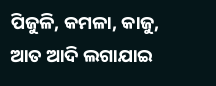ପିଜୁଳି, କମଳା, କାଜୁ, ଆତ ଆଦି ଲଗାଯାଇ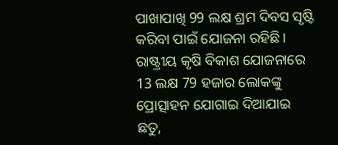ପାଖାପାଖି 99 ଲକ୍ଷ ଶ୍ରମ ଦିବସ ସୃଷ୍ଟି କରିବା ପାଇଁ ଯୋଜନା ରହିଛି । ରାଷ୍ଟ୍ରୀୟ କୃଷି ବିକାଶ ଯୋଜନାରେ 13 ଲକ୍ଷ 79 ହଜାର ଲୋକଙ୍କୁ ପ୍ରୋତ୍ସାହନ ଯୋଗାଇ ଦିଆଯାଇ ଛତୁ,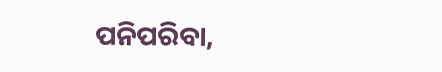ପନିପରିବା,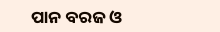ପାନ ବରଜ ଓ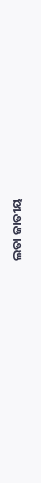ଲତା ଜାତୀୟ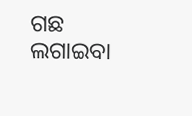ଗଛ ଲଗାଇବା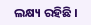ଲକ୍ଷ୍ୟ ରହିଛି ।